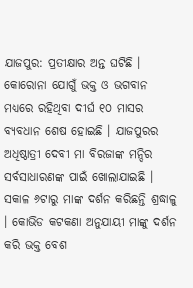ଯାଜପୁର: ପ୍ରତୀକ୍ଷାର ଅନ୍ତ ଘଟିଛି । କୋରୋନା ଯୋଗୁଁ ଭକ୍ତ ଓ ଭଗବାନ ମଧ୍ୟରେ ରହିଥିବା ଦୀର୍ଘ ୧୦ ମାସର ବ୍ୟବଧାନ ଶେଷ ହୋଇଛି । ଯାଜପୁରର ଅଧିଷ୍ଠାତ୍ରୀ ଦେବୀ ମା ବିରଜାଙ୍କ ମନ୍ଦିର ସର୍ବସାଧାରଣଙ୍କ ପାଇଁ ଖୋଲାଯାଇଛି । ସକାଳ ୬ଟାରୁ ମାଙ୍କ ଦର୍ଶନ କରିଛନ୍ତି ଶ୍ରଦ୍ଧାଳୁ । କୋଭିଡ କଟକଣା ଅନୁଯାୟୀ ମାଙ୍କୁ ଦର୍ଶନ କରି ଭକ୍ତ ବେଶ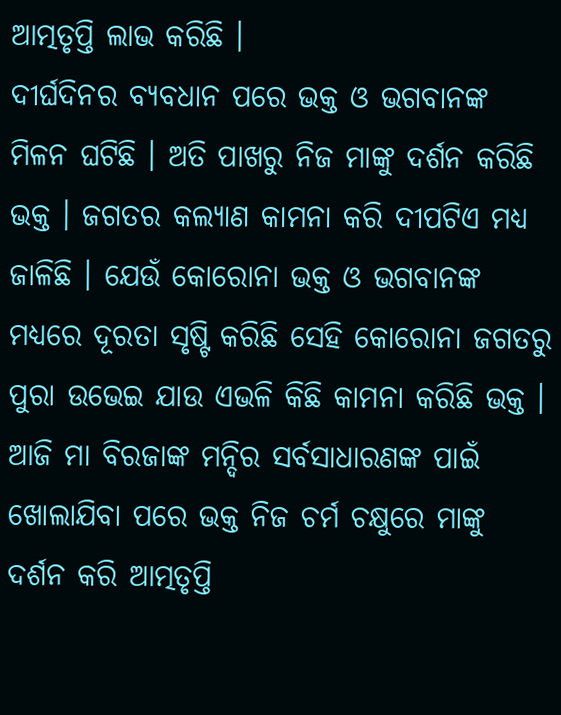ଆତ୍ମତୃପ୍ତି ଲାଭ କରିଛି ।
ଦୀର୍ଘଦିନର ବ୍ୟବଧାନ ପରେ ଭକ୍ତ ଓ ଭଗବାନଙ୍କ ମିଳନ ଘଟିଛି । ଅତି ପାଖରୁ ନିଜ ମାଙ୍କୁ ଦର୍ଶନ କରିଛି ଭକ୍ତ । ଜଗତର କଲ୍ୟାଣ କାମନା କରି ଦୀପଟିଏ ମଧ୍ୟ ଜାଳିଛି । ଯେଉଁ କୋରୋନା ଭକ୍ତ ଓ ଭଗବାନଙ୍କ ମଧ୍ୟରେ ଦୂରତା ସୃଷ୍ଟି କରିଛି ସେହି କୋରୋନା ଜଗତରୁ ପୁରା ଉଭେଇ ଯାଉ ଏଭଳି କିଛି କାମନା କରିଛି ଭକ୍ତ । ଆଜି ମା ବିରଜାଙ୍କ ମନ୍ଦିର ସର୍ବସାଧାରଣଙ୍କ ପାଇଁ ଖୋଲାଯିବା ପରେ ଭକ୍ତ ନିଜ ଚର୍ମ ଚକ୍ଷୁରେ ମାଙ୍କୁ ଦର୍ଶନ କରି ଆତ୍ମତୃପ୍ତି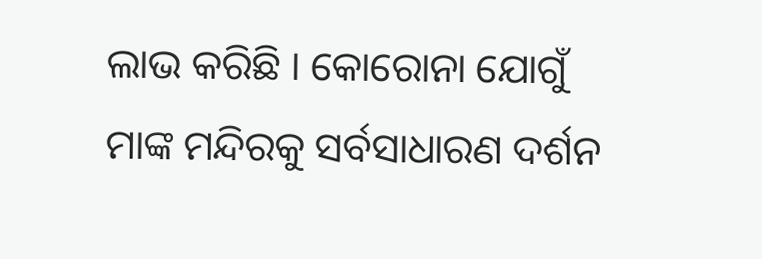ଲାଭ କରିଛି । କୋରୋନା ଯୋଗୁଁ ମାଙ୍କ ମନ୍ଦିରକୁ ସର୍ବସାଧାରଣ ଦର୍ଶନ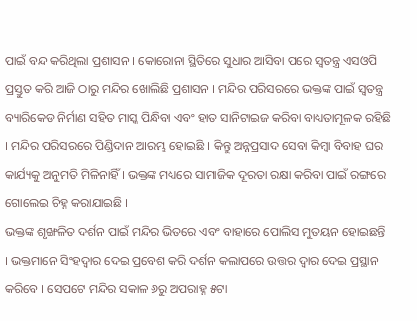ପାଇଁ ବନ୍ଦ କରିଥିଲା ପ୍ରଶାସନ । କୋରୋନା ସ୍ଥିତିରେ ସୁଧାର ଆସିବା ପରେ ସ୍ବତନ୍ତ୍ର ଏସଓପି ପ୍ରସ୍ତୁତ କରି ଆଜି ଠାରୁ ମନ୍ଦିର ଖୋଲିଛି ପ୍ରଶାସନ । ମନ୍ଦିର ପରିସରରେ ଭକ୍ତଙ୍କ ପାଇଁ ସ୍ବତନ୍ତ୍ର ବ୍ୟାରିକେଡ ନିର୍ମାଣ ସହିତ ମାସ୍କ ପିନ୍ଧିବା ଏବଂ ହାତ ସାନିଟାଇଜ କରିବା ବାଧ୍ୟତାମୂଳକ ରହିଛି । ମନ୍ଦିର ପରିସରରେ ପିଣ୍ଡିଦାନ ଆରମ୍ଭ ହୋଇଛି । କିନ୍ତୁ ଅନ୍ନପ୍ରସାଦ ସେବା କିମ୍ବା ବିବାହ ଘର କାର୍ଯ୍ୟକୁ ଅନୁମତି ମିଳିନାହିଁ । ଭକ୍ତଙ୍କ ମଧ୍ୟରେ ସାମାଜିକ ଦୂରତା ରକ୍ଷା କରିବା ପାଇଁ ରଙ୍ଗରେ ଗୋଲେଇ ଚିହ୍ନ କରାଯାଇଛି ।
ଭକ୍ତଙ୍କ ଶୃଙ୍ଖଳିତ ଦର୍ଶନ ପାଇଁ ମନ୍ଦିର ଭିତରେ ଏବଂ ବାହାରେ ପୋଲିସ ମୁତୟନ ହୋଇଛନ୍ତି । ଭକ୍ତମାନେ ସିଂହଦ୍ବାର ଦେଇ ପ୍ରବେଶ କରି ଦର୍ଶନ କଲାପରେ ଉତ୍ତର ଦ୍ବାର ଦେଇ ପ୍ରସ୍ଥାନ କରିବେ । ସେପଟେ ମନ୍ଦିର ସକାଳ ୬ରୁ ଅପରାହ୍ନ ୫ଟା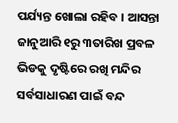ପର୍ଯ୍ୟନ୍ତ ଖୋଲା ରହିବ । ଆସନ୍ତା ଜାନୁଆରି ୧ରୁ ୩ତାରିଖ ପ୍ରବଳ ଭିଡକୁ ଦୃଷ୍ଟିରେ ରଖି ମନ୍ଦିର ସର୍ବସାଧାରଣ ପାଇଁ ବନ୍ଦ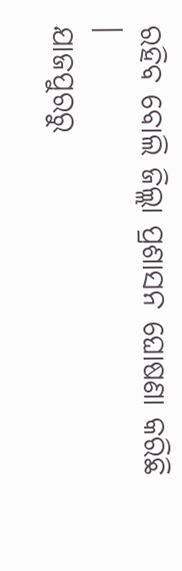ରହିବ ବୋଲି ଜିଲ୍ଲା ପ୍ରଶାସନ ଘୋଷଣା କରିଛି ।
ଯାଜପୁରରୁ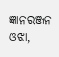ଜ୍ଞାନରଞ୍ଜନ ଓଝା,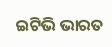ଇଟିଭି ଭାରତ